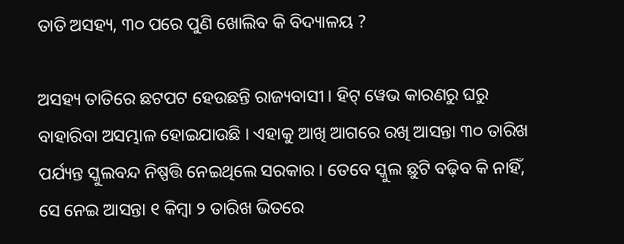ତାତି ଅସହ୍ୟ, ୩୦ ପରେ ପୁଣି ଖୋଲିବ କି ବିଦ୍ୟାଳୟ ?

ଅସହ୍ୟ ତାତିରେ ଛଟପଟ ହେଉଛନ୍ତି ରାଜ୍ୟବାସୀ । ହିଟ୍ ୱେଭ କାରଣରୁ ଘରୁ ବାହାରିବା ଅସମ୍ଭାଳ ହୋଇଯାଉଛି । ଏହାକୁ ଆଖି ଆଗରେ ରଖି ଆସନ୍ତା ୩୦ ତାରିଖ ପର୍ଯ୍ୟନ୍ତ ସ୍କୁଲବନ୍ଦ ନିଷ୍ପତ୍ତି ନେଇଥିଲେ ସରକାର । ତେବେ ସ୍କୁଲ ଛୁଟି ବଢ଼ିବ କି ନାହିଁ, ସେ ନେଇ ଆସନ୍ତା ୧ କିମ୍ବା ୨ ତାରିଖ ଭିତରେ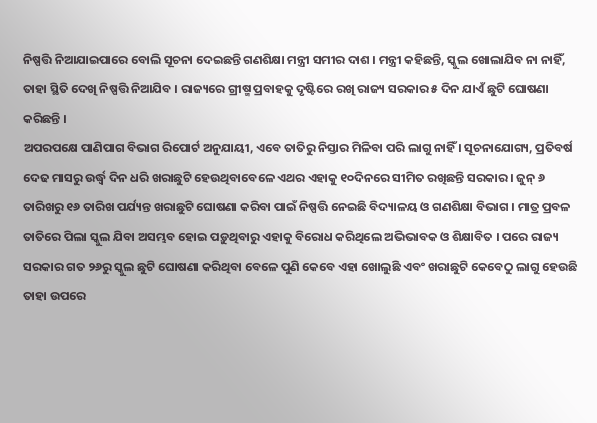ନିଷ୍ପତ୍ତି ନିଆଯାଇପାରେ ବୋଲି ସୂଚନା ଦେଇଛନ୍ତି ଗଣଶିକ୍ଷା ମନ୍ତ୍ରୀ ସମୀର ଦାଶ । ମନ୍ତ୍ରୀ କହିଛନ୍ତି, ସ୍କୁଲ ଖୋଲାଯିବ ନା ନାହିଁ, ତାହା ସ୍ଥିତି ଦେଖି ନିଷ୍ପତ୍ତି ନିଆଯିବ । ରାଜ୍ୟରେ ଗ୍ରୀଷ୍ମ ପ୍ରବାହକୁ ଦୃଷ୍ଟିରେ ରଖି ରାଜ୍ୟ ସରକାର ୫ ଦିନ ଯାଏଁ ଛୁଟି ଘୋଷଣା କରିଛନ୍ତି ।
ଅପରପକ୍ଷେ ପାଣିପାଗ ବିଭାଗ ରିପୋର୍ଟ ଅନୁଯାୟୀ, ଏବେ ତାତିରୁ ନିସ୍ତାର ମିଳିବା ପରି ଲାଗୁ ନାହିଁ । ସୂଚନାଯୋଗ୍ୟ, ପ୍ରତିବର୍ଷ ଦେଢ ମାସରୁ ଉର୍ଦ୍ଧ୍ବ ଦିନ ଧରି ଖରାଛୁଟି ହେଉଥିବାବେଳେ ଏଥର ଏହାକୁ ୧୦ଦିନରେ ସୀମିତ ରଖିଛନ୍ତି ସରକାର । ଜୁନ୍ ୬ ତାରିଖରୁ ୧୬ ତାରିଖ ପର୍ଯ୍ୟନ୍ତ ଖରାଛୁଟି ଘୋଷଣା କରିବା ପାଇଁ ନିଷ୍ପତ୍ତି ନେଇଛି ବିଦ୍ୟାଳୟ ଓ ଗଣଶିକ୍ଷା ବିଭାଗ । ମାତ୍ର ପ୍ରବଳ ତାତିରେ ପିଲା ସ୍କୁଲ ଯିବା ଅସମ୍ଭବ ହୋଇ ପଡ଼ୁଥିବାରୁ ଏହାକୁ ବିରୋଧ କରିଥିଲେ ଅଭିଭାବକ ଓ ଶିକ୍ଷାବିତ । ପରେ ରାଜ୍ୟ ସରକାର ଗତ ୨୬ରୁ ସ୍କୁଲ ଛୁଟି ଘୋଷଣା କରିଥିବା ବେଳେ ପୁଣି କେବେ ଏହା ଖୋଲୁଛି ଏବଂ ଖରାଛୁଟି କେବେଠୁ ଲାଗୁ ହେଉଛି ତାହା ଉପରେ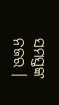ସମସ୍ତଙ୍କ ନଜର ।